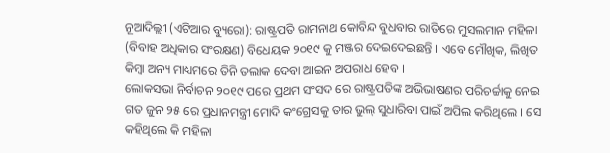ନୂଆଦିଲ୍ଲୀ (ଏଟିଆର ବ୍ୟୁରୋ): ରାଷ୍ଟ୍ରପତି ରାମନାଥ କୋବିନ୍ଦ ବୁଧବାର ରାତିରେ ମୁସଲମାନ ମହିଳା (ବିବାହ ଅଧିକାର ସଂରକ୍ଷଣ) ବିଧେୟକ ୨୦୧୯ କୁ ମଞ୍ଜର ଦେଇଦେଇଛନ୍ତି । ଏବେ ମୌଖିକ, ଲିଖିତ କିମ୍ବା ଅନ୍ୟ ମାଧ୍ୟମରେ ତିନି ତଲାକ ଦେବା ଆଇନ ଅପରାଧ ହେବ ।
ଲୋକସଭା ନିର୍ବାଚନ ୨୦୧୯ ପରେ ପ୍ରଥମ ସଂସଦ ରେ ରାଷ୍ଟ୍ରପତିଙ୍କ ଅଭିଭାଷଣର ପରିଚର୍ଚ୍ଚାକୁ ନେଇ ଗତ ଜୁନ ୨୫ ରେ ପ୍ରଧାନମନ୍ତ୍ରୀ ମୋଦି କଂଗ୍ରେସକୁ ତାର ଭୁଲ୍ ସୁଧାରିବା ପାଇଁ ଅପିଲ କରିଥିଲେ । ସେ କହିଥିଲେ କି ମହିଳା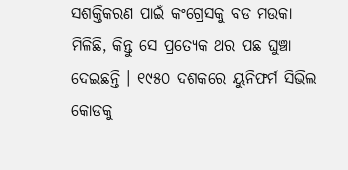ସଶକ୍ତିକରଣ ପାଇଁ କଂଗ୍ରେସକୁ ବଡ ମଉକା ମିଳିଛି, କିନ୍ତୁ ସେ ପ୍ରତ୍ୟେକ ଥର ପଛ ଘୁଞ୍ଚା ଦେଇଛନ୍ତି । ୧୯୫୦ ଦଶକରେ ୟୁନିଫର୍ମ ସିଭିଲ କୋଡକୁ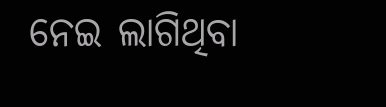ନେଇ ଲାଗିଥିବା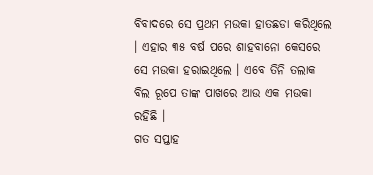ବିବାଦରେ ସେ ପ୍ରଥମ ମଉକା ହାତଛଡା କରିଥିଲେ । ଏହାର ୩୫ ବର୍ଷ ପରେ ଶାହବାନୋ କେସରେ ସେ ମଉକା ହରାଇଥିଲେ । ଏବେ ତିନି ତଲାକ ବିଲ ରୂପେ ତାଙ୍କ ପାଖରେ ଆଉ ଏକ ମଉକା ରହିଛି ।
ଗତ ସପ୍ତାହ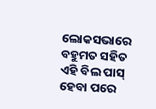ଲୋକସଭାରେ ବହୁମତ ସହିତ ଏହି ବିଲ ପାସ୍ ହେବା ପରେ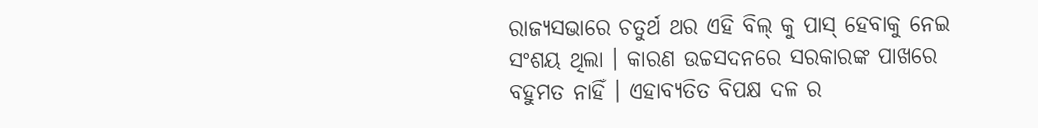ରାଜ୍ୟସଭାରେ ଚତୁର୍ଥ ଥର ଏହି ବିଲ୍ କୁ ପାସ୍ ହେବାକୁ ନେଇ ସଂଶୟ ଥିଲା । କାରଣ ଉଚ୍ଚସଦନରେ ସରକାରଙ୍କ ପାଖରେ ବହୁମତ ନାହିଁ । ଏହାବ୍ୟତିତ ବିପକ୍ଷ ଦଳ ର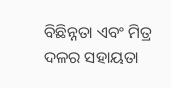ବିଛିନ୍ନତା ଏବଂ ମିତ୍ର ଦଳର ସହାୟତା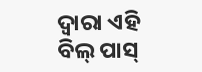ଦ୍ୱାରା ଏହି ବିଲ୍ ପାସ୍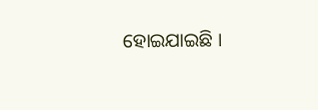ହୋଇଯାଇଛି ।